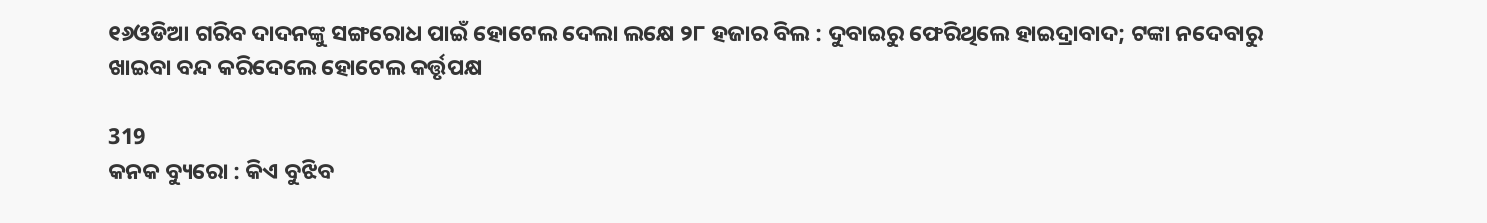୧୬ଓଡିଆ ଗରିବ ଦାଦନଙ୍କୁ ସଙ୍ଗରୋଧ ପାଇଁ ହୋଟେଲ ଦେଲା ଲକ୍ଷେ ୨୮ ହଜାର ବିଲ : ଦୁବାଇରୁ ଫେରିଥିଲେ ହାଇଦ୍ରାବାଦ; ଟଙ୍କା ନଦେବାରୁ ଖାଇବା ବନ୍ଦ କରିଦେଲେ ହୋଟେଲ କର୍ତ୍ତୃପକ୍ଷ

319
କନକ ବ୍ୟୁରୋ : କିଏ ବୁଝିବ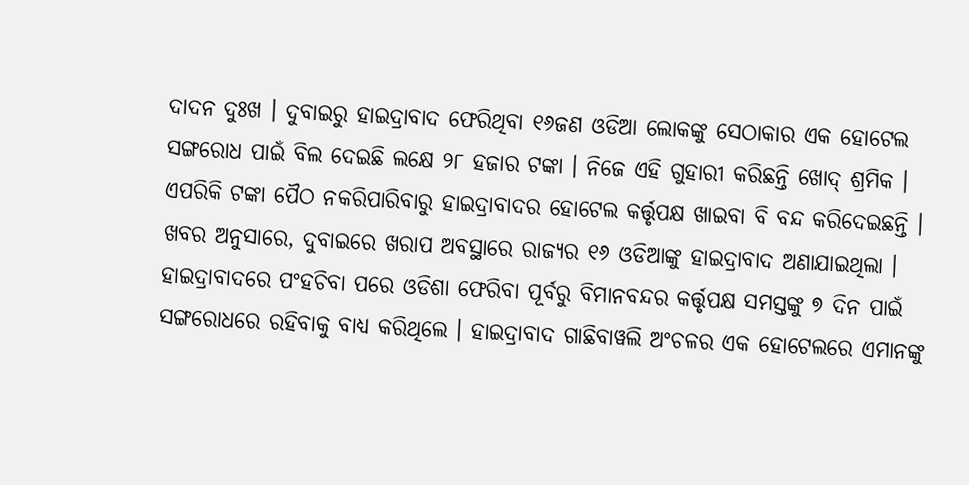ଦାଦନ ଦୁଃଖ । ଦୁବାଇରୁ ହାଇଦ୍ରାବାଦ ଫେରିଥିବା ୧୬ଜଣ ଓଡିଆ ଲୋକଙ୍କୁ ସେଠାକାର ଏକ ହୋଟେଲ ସଙ୍ଗରୋଧ ପାଇଁ ବିଲ ଦେଇଛି ଲକ୍ଷେ ୨୮ ହଜାର ଟଙ୍କା । ନିଜେ ଏହି ଗୁହାରୀ କରିଛନ୍ତି ଖୋଦ୍ ଶ୍ରମିକ । ଏପରିକି ଟଙ୍କା ପୈଠ ନକରିପାରିବାରୁ ହାଇଦ୍ରାବାଦର ହୋଟେଲ କର୍ତ୍ତୃପକ୍ଷ ଖାଇବା ବି ବନ୍ଦ କରିଦେଇଛନ୍ତି ।
ଖବର ଅନୁସାରେ, ଦୁବାଇରେ ଖରାପ ଅବସ୍ଥାରେ ରାଜ୍ୟର ୧୬ ଓଡିଆଙ୍କୁ ହାଇଦ୍ରାବାଦ ଅଣାଯାଇଥିଲା । ହାଇଦ୍ରାବାଦରେ ପଂହଚିବା ପରେ ଓଡିଶା ଫେରିବା ପୂର୍ବରୁ ବିମାନବନ୍ଦର କର୍ତ୍ତୃପକ୍ଷ ସମସ୍ତଙ୍କୁ ୭ ଦିନ ପାଇଁ ସଙ୍ଗରୋଧରେ ରହିବାକୁ ବାଧ୍ୟ କରିଥିଲେ । ହାଇଦ୍ରାବାଦ ଗାଛିବାୱଲି ଅଂଚଳର ଏକ ହୋଟେଲରେ ଏମାନଙ୍କୁ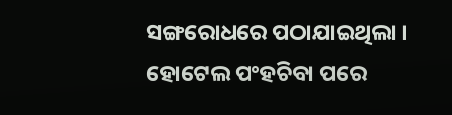ସଙ୍ଗରୋଧରେ ପଠାଯାଇଥିଲା ।
ହୋଟେଲ ପଂହଚିବା ପରେ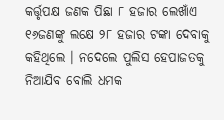କର୍ତ୍ତୃପକ୍ଷ ଜଣକ ପିଛା ୮ ହଜାର ଲେଖାଁଏ ୧୬ଜଣଙ୍କୁ ଲକ୍ଷେ ୨୮ ହଜାର ଟଙ୍କା ଦେବାକୁ କହିଥିଲେ । ନଦେଲେ ପୁଲିସ ହେପାଜତକୁ ନିଆଯିବ ବୋଲି ଧମକ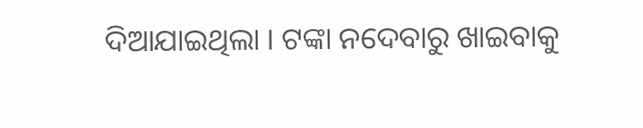ଦିଆଯାଇଥିଲା । ଟଙ୍କା ନଦେବାରୁ ଖାଇବାକୁ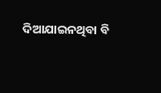ଦିଆଯାଇନଥିବା ବି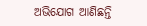ଅଭିଯୋଗ ଆଣିଛନ୍ତି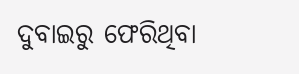ଦୁବାଇରୁ ଫେରିଥିବା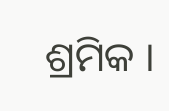ଶ୍ରମିକ ।